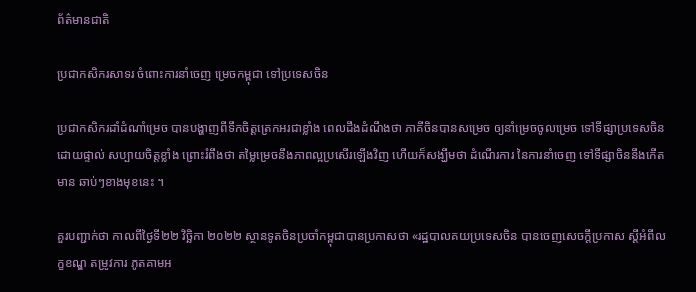ព័ត៌មានជាតិ

ប្រជាកសិករសាទរ ចំពោះការនាំចេញ ម្រេចកម្ពុជា ទៅប្រទេសចិន

ប្រជាកសិករដាំដំណាំម្រេច បានបង្ហាញពីទឹកចិត្តត្រេកអរជាខ្លាំង ពេលដឹងដំណឹងថា ភាគីចិនបានសម្រេច ឲ្យនាំម្រេចចូលម្រេច ទៅទីផ្សាប្រទេសចិន ដោយផ្ទាល់ សប្បាយចិត្តខ្លាំង ព្រោះរំពឹងថា តម្លៃម្រេចនឹងភាពល្អប្រសើរឡើងវិញ ហើយក៏សង្ឃឹមថា ដំណើរការ នៃការនាំចេញ ទៅទីផ្សាចិននឹងកើតមាន ឆាប់ៗខាងមុខនេះ ។

គួរបញ្ជាក់ថា កាលពីថ្ងៃទី២២ វិច្ឆិកា ២០២២ ស្ថានទូតចិនប្រចាំកម្ពុជាបានប្រកាសថា «រដ្ឋបាលគយប្រទេសចិន បានចេញសេចក្តីប្រកាស ស្តីអំពីលក្ខខណ្ឌ តម្រូវការ ភូតគាមអ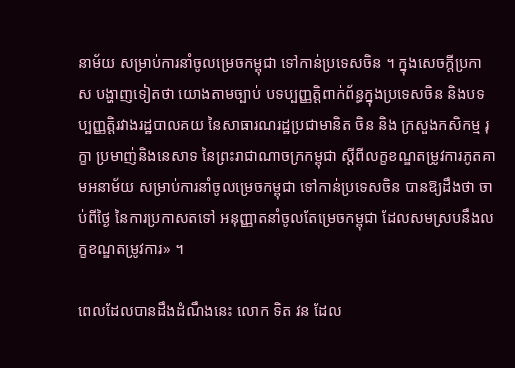នាម័យ សម្រាប់ការនាំចូលម្រេចកម្ពុជា ទៅកាន់ប្រទេសចិន ។ ក្នុងសេចក្តីប្រកាស បង្ហាញទៀតថា យោងតាមច្បាប់ បទប្បញ្ញត្តិពាក់ព័ន្ធក្នុងប្រទេសចិន និងបទប្បញ្ញត្តិរវាងរដ្ឋបាលគយ នៃសាធារណរដ្ឋប្រជាមានិត ចិន និង ក្រសួងកសិកម្ម រុក្ខា ប្រមាញ់និងនេសាទ នៃព្រះរាជាណាចក្រកម្ពុជា ស្តីពីលក្ខខណ្ឌតម្រូវការភូតគាមអនាម័យ សម្រាប់ការនាំចូលម្រេចកម្ពុជា ទៅកាន់ប្រទេសចិន បានឱ្យដឹងថា ចាប់ពីថ្ងៃ នៃការប្រកាសតទៅ អនុញ្ញាតនាំចូលតែម្រេចកម្ពុជា ដែលសមស្របនឹងលក្ខខណ្ឌតម្រូវការ» ។

ពេលដែលបានដឹងដំណឹងនេះ លោក ទិត វន ដែល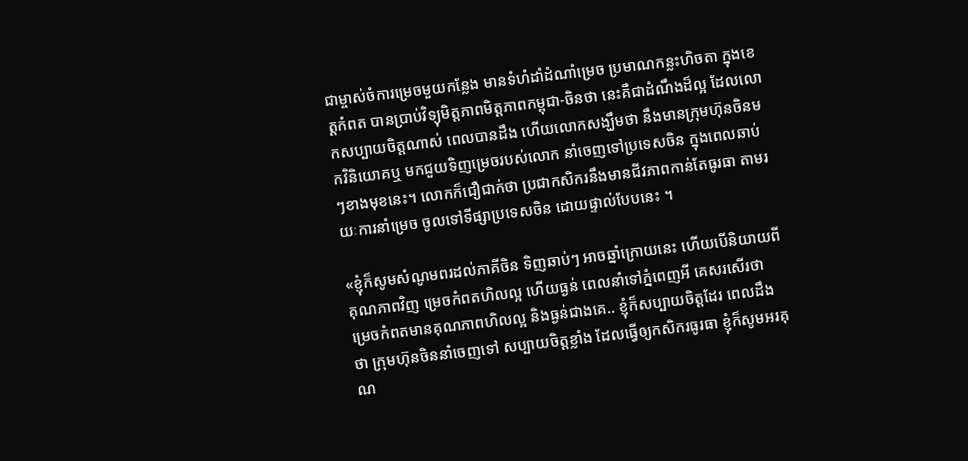ជាម្ចាស់ចំការម្រេចមួយកន្លែង មានទំហំដាំដំណាំម្រេច ប្រមាណកន្លះហិចតា ក្នុងខេត្តកំពត បានប្រាប់វិទ្យុមិត្តភាពមិត្តភាពកម្ពុជា-ចិនថា នេះគឺជាដំណឹងដ៏ល្អ ដែលលោកសប្បាយចិត្តណាស់ ពេលបានដឹង ហើយលោកសង្ឃឹមថា នឹងមានក្រុមហ៊ុនចិនមកវិនិយោគឬ មកជួយទិញម្រេចរបស់លោក នាំចេញទៅប្រទេសចិន ក្នុងពេលឆាប់ៗខាងមុខនេះ។ លោកក៏ជឿជាក់ថា ប្រជាកសិករនឹងមានជីវភាពកាន់តែធូរធា តាមរយៈការនាំម្រេច ចូលទៅទីផ្សាប្រទេសចិន ដោយផ្ទាល់បែបនេះ ។

«ខ្ញុំក៏សូមសំណូមពរដល់ភាគីចិន ទិញឆាប់ៗ អាចឆ្នាំក្រោយនេះ ហើយបើនិយាយពីគុណភាពវិញ ម្រេចកំពតហិលល្អ ហើយធ្ងន់ ពេលនាំទៅភ្នំពេញអី គេសរសើរថា ម្រេចកំពតមានគុណភាពហិលល្អ និងធ្ងន់ជាងគេ.. ខ្ញុំក៏សប្បាយចិត្តដែរ ពេលដឹងថា ក្រុមហ៊ុនចិននាំចេញទៅ សប្បាយចិត្តខ្លាំង ដែលធ្វើឲ្យកសិករធូរធា ខ្ញុំក៏សូមអរគុណ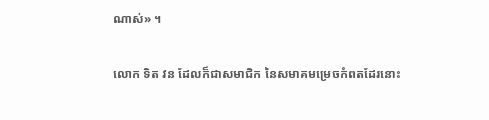ណាស់» ។

លោក ទិត វន ដែលក៏ជាសមាជិក នៃសមាគមម្រេចកំពតដែរនោះ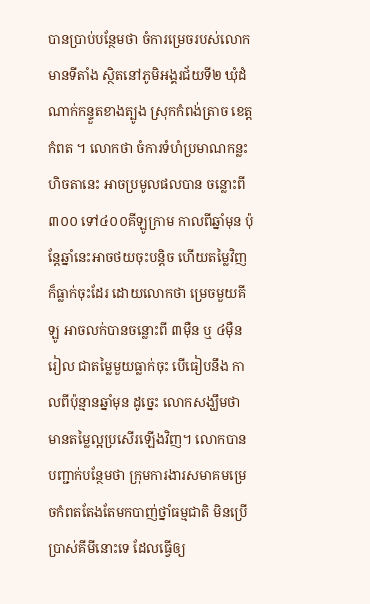បានប្រាប់បន្ថែមថា ចំការម្រេចរបស់លោកមានទីតាំង ស្ថិតនៅភូមិអង្គរជ័យទី២ ឃុំដំណាក់កន្ទួតខាងត្បូង ស្រុកកំពង់ត្រាច ខេត្តកំពត ។ លោកថា ចំការទំហំប្រមាណកន្លះហិចតានេះ អាចប្រមូលផលបាន ចន្លោះពី៣០០ ទៅ៤០០គីឡូក្រាម កាលពីឆ្នាំមុន ប៉ុន្តែឆ្នាំនេះអាចថយចុះបន្តិច ហើយតម្លៃវិញក៏ធ្លាក់ចុះដែរ ដោយលោកថា ម្រេចមួយគីឡូ អាចលក់បានចន្លោះពី ៣ម៉ឺន ឬ ៤ម៉ឺនរៀល ជាតម្លៃមួយធ្លាក់ចុះ បើធៀបនឹង កាលពីប៉ុន្មានឆ្នាំមុន ដូច្នេះ លោកសង្ឃឹមថា មានតម្លៃល្អប្រសើរឡើងវិញ។ លោកបានបញ្ជាក់បន្ថែមថា ក្រុមការងារសមាគមម្រេចកំពតតែងតែមកបាញ់ថ្នាំធម្មជាតិ មិនប្រើប្រាស់គីមីនោះទេ ដែលធ្វើឲ្យ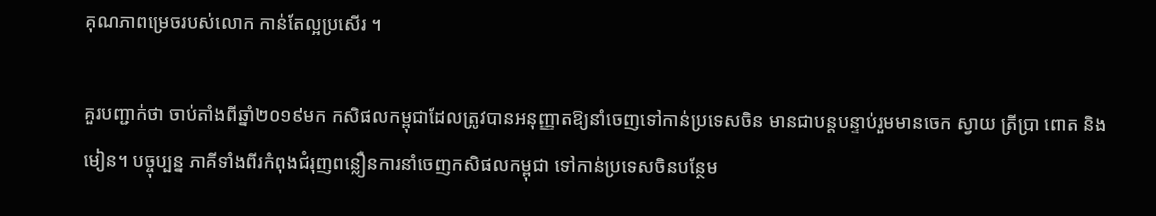គុណភាពម្រេចរបស់លោក កាន់តែល្អប្រសើរ ។

គួរបញ្ជាក់ថា ចាប់តាំងពីឆ្នាំ២០១៩មក កសិផលកម្ពុជាដែលត្រូវបានអនុញ្ញាតឱ្យនាំចេញទៅកាន់ប្រទេសចិន មានជាបន្តបន្ទាប់រួមមានចេក ស្វាយ ត្រីប្រា ពោត និងមៀន។ បច្ចុប្បន្ន ភាគីទាំងពីរកំពុងជំរុញពន្លឿនការនាំចេញកសិផលកម្ពុជា ទៅកាន់ប្រទេសចិនបន្ថែម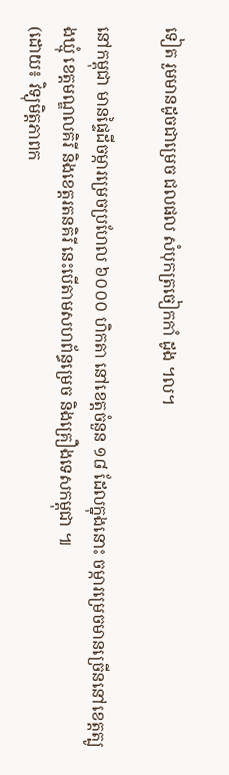ទៀត រួមមានដូចជាម្រេច ជលផល សំបុកត្រចៀកកាំ ដូង ។ល។

នៅកម្ពុជា មានផ្ទៃដីចម្ការម្រេចប្រហែល ៦០០០ ហិកតា នៅខេត្តចំនួន ១៨ ដែលក្នុងនោះ ចម្ការម្រេចមានច្រើននៅខេត្តត្បូងឃ្មុំ ខេត្តមណ្ឌលគិរី និងខេត្តរតនគិរី នេះបើតាមសហព័ន្ធម្រេច និងគ្រឿងទេសកម្ពុជា ៕
(ដោយ៖ វិទ្យុមិត្តភាពក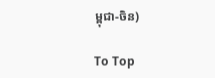ម្ពុជា-ចិន)

To Top